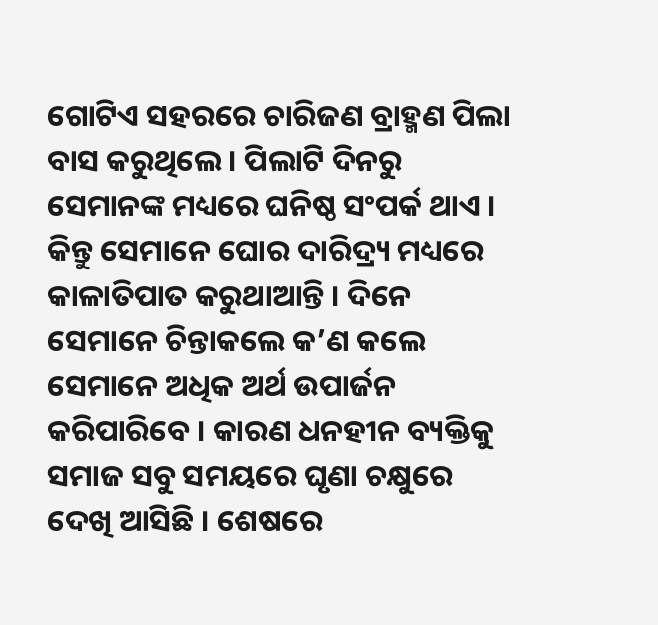ଗୋଟିଏ ସହରରେ ଚାରିଜଣ ବ୍ରାହ୍ମଣ ପିଲା ବାସ କରୁଥିଲେ । ପିଲାଟି ଦିନରୁ ସେମାନଙ୍କ ମଧ୍ୟରେ ଘନିଷ୍ଠ ସଂପର୍କ ଥାଏ । କିନ୍ତୁ ସେମାନେ ଘୋର ଦାରିଦ୍ର୍ୟ ମଧ୍ୟରେ କାଳାତିପାତ କରୁଥାଆନ୍ତି । ଦିନେ ସେମାନେ ଚିନ୍ତାକଲେ କ’ଣ କଲେ ସେମାନେ ଅଧିକ ଅର୍ଥ ଉପାର୍ଜନ କରିପାରିବେ । କାରଣ ଧନହୀନ ବ୍ୟକ୍ତିକୁ ସମାଜ ସବୁ ସମୟରେ ଘୃଣା ଚକ୍ଷୁରେ ଦେଖି ଆସିଛି । ଶେଷରେ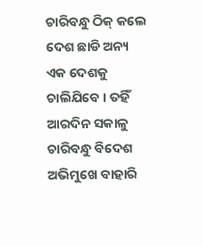ଚାରିବନ୍ଧୁ ଠିକ୍ କଲେ ଦେଶ ଛାଡି ଅନ୍ୟ ଏକ ଦେଶକୁ ଚାଲିଯିବେ । ତହିଁ ଆରଦିନ ସକାଳୁ ଚାରିବନ୍ଧୁ ବିଦେଶ ଅଭିମୁଖେ ବାହାରି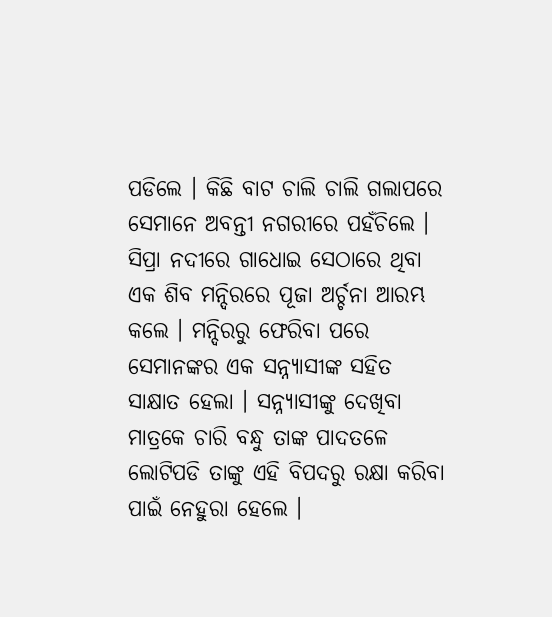ପଡିଲେ । କିଛି ବାଟ ଚାଲି ଚାଲି ଗଲାପରେ ସେମାନେ ଅବନ୍ତୀ ନଗରୀରେ ପହଁଚିଲେ । ସିପ୍ରା ନଦୀରେ ଗାଧୋଇ ସେଠାରେ ଥିବା ଏକ ଶିବ ମନ୍ଦିରରେ ପୂଜା ଅର୍ଚ୍ଚନା ଆରମ୍ଭ କଲେ । ମନ୍ଦିରରୁ ଫେରିବା ପରେ ସେମାନଙ୍କର ଏକ ସନ୍ନ୍ୟାସୀଙ୍କ ସହିତ ସାକ୍ଷାତ ହେଲା । ସନ୍ନ୍ୟାସୀଙ୍କୁ ଦେଖିବା ମାତ୍ରକେ ଚାରି ବନ୍ଧୁ ତାଙ୍କ ପାଦତଳେ ଲୋଟିପଡି ତାଙ୍କୁ ଏହି ବିପଦରୁ ରକ୍ଷା କରିବା ପାଇଁ ନେହୁରା ହେଲେ ।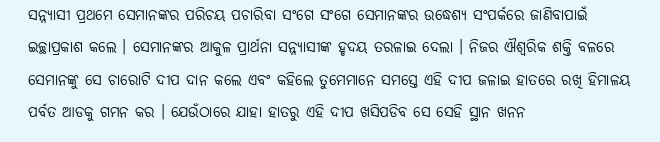ସନ୍ନ୍ୟାସୀ ପ୍ରଥମେ ସେମାନଙ୍କର ପରିଚୟ ପଚାରିବା ସଂଗେ ସଂଗେ ସେମାନଙ୍କର ଉଦ୍ଧେଶ୍ୟ ସଂପର୍କରେ ଜାଣିବାପାଇଁ ଇଚ୍ଛାପ୍ରକାଶ କଲେ । ସେମାନଙ୍କର ଆକୁଳ ପ୍ରାର୍ଥନା ସନ୍ନ୍ୟାସୀଙ୍କ ହୃଦୟ ତରଳାଇ ଦେଲା । ନିଜର ଐଶ୍ୱରିକ ଶକ୍ତି ବଳରେ ସେମାନଙ୍କୁ ସେ ଚାରୋଟି ଦୀପ ଦାନ କଲେ ଏବଂ କହିଲେ ତୁମେମାନେ ସମସ୍ତେ ଏହି ଦୀପ ଜଳାଇ ହାତରେ ରଖି ହିମାଳୟ ପର୍ବତ ଆଡକୁ ଗମନ କର । ଯେଉଁଠାରେ ଯାହା ହାତରୁ ଏହି ଦୀପ ଖସିପଡିବ ସେ ସେହି ସ୍ଥାନ ଖନନ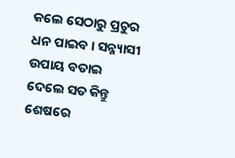କଲେ ସେଠାରୁ ପ୍ରଚୁର ଧନ ପାଇବ । ସନ୍ନ୍ୟାସୀ ଉପାୟ ବତାଇ ଦେଲେ ସତ କିନ୍ତୁ ଶେଷରେ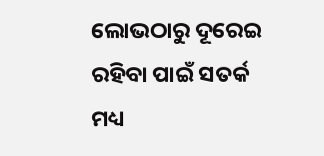ଲୋଭଠାରୁ ଦୂରେଇ ରହିବା ପାଇଁ ସତର୍କ ମଧ୍ୟ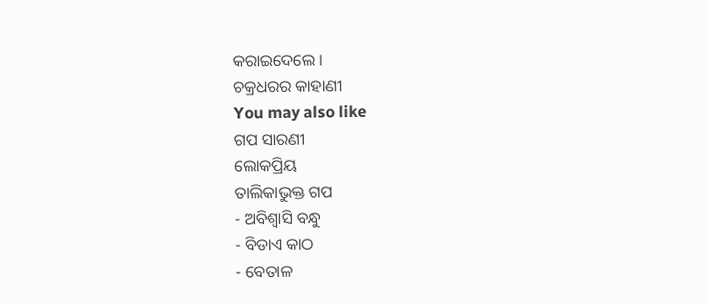କରାଇଦେଲେ ।
ଚକ୍ରଧରର କାହାଣୀ
You may also like
ଗପ ସାରଣୀ
ଲୋକପ୍ରିୟ
ତାଲିକାଭୁକ୍ତ ଗପ
- ଅବିଶ୍ୱାସି ବନ୍ଧୁ
- ବିଡାଏ କାଠ
- ବେତାଳ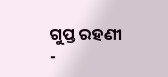ଗୁପ୍ତ ରହଣୀ
-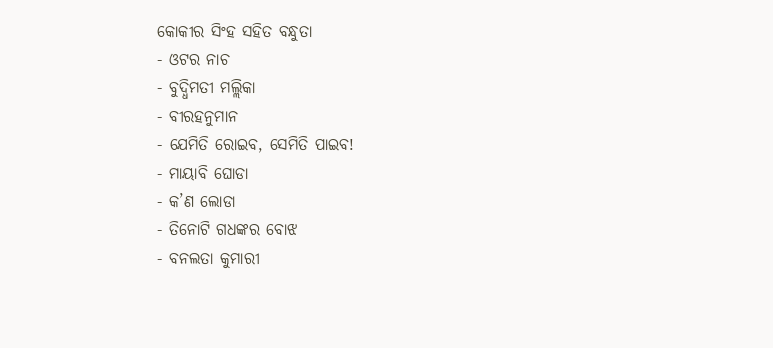କୋକୀର ସିଂହ ସହିତ ବନ୍ଧୁତା
- ଓଟର ନାଚ
- ବୁଦ୍ଧିମତୀ ମଲ୍ଲିକା
- ବୀରହନୁମାନ
- ଯେମିତି ରୋଇବ, ସେମିତି ପାଇବ!
- ମାୟାବି ଘୋଡା
- କ’ଣ ଲୋଡା
- ତିନୋଟି ଗଧଙ୍କର ବୋଝ
- ବନଲତା କୁମାରୀ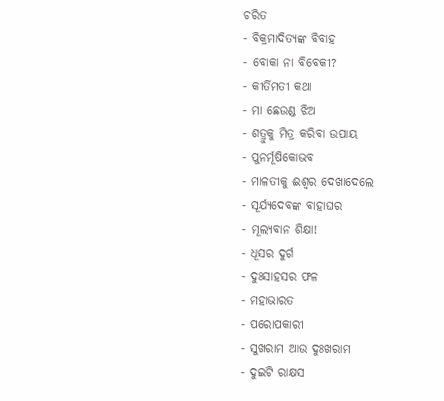ଚରିତ
- ବିକ୍ରମାଦିତ୍ୟଙ୍କ ବିବାହ
- ବୋକା ନା ବିବେକୀ?
- କୀର୍ତିମତୀ କଥା
- ମା ଛେଉଣ୍ଡ ଝିଅ
- ଶତ୍ରୁକୁ ମିତ୍ର କରିବା ଉପାୟ
- ପୁନର୍ମୂଷିକୋଭବ
- ମାଳତୀକୁ ଈଶ୍ୱର ଦେଖାଦେଲେ
- ସୂର୍ଯ୍ୟଦେବଙ୍କ ବାହାଘର
- ମୂଲ୍ୟବାନ ଶିକ୍ଷା!
- ଧୂସର ଦୁର୍ଗ
- ଦୁଃସାହସର ଫଳ
- ମହାଭାରତ
- ପରୋପକାରୀ
- ସୁଖରାମ ଆଉ ଦୁଃଖରାମ
- ଦୁଇଟି ରାକ୍ଷସ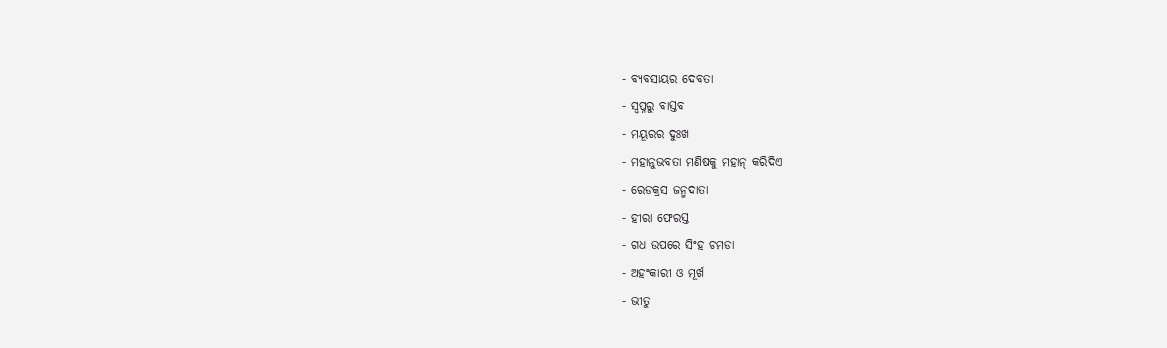- ବ୍ୟବସାୟର ଦେବତା
- ସ୍ୱପ୍ନରୁ ବାସ୍ତବ
- ମୟୂରର ଦୁଃଖ
- ମହାନୁଭବତା ମଣିଷକୁ ମହାନ୍ କରିଦିଏ
- ରେଡକ୍ରସ ଜନ୍ମଦାତା
- ହୀରା ଫେରସ୍ତ
- ଗଧ ଉପରେ ସିଂହ ଚମଡା
- ଅହଂକାରୀ ଓ ମୂର୍ଖ
- ଭୀତୁ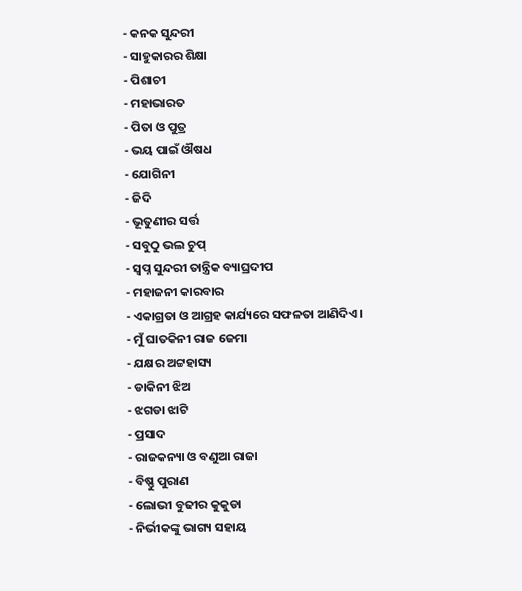- କନକ ସୁନ୍ଦରୀ
- ସାହୁକାରର ଶିକ୍ଷା
- ପିଶାଚୀ
- ମହାଭାରତ
- ପିତା ଓ ପୁତ୍ର
- ଭୟ ପାଇଁ ଔଷଧ
- ଯୋଗିନୀ
- ଜିଦି
- ଭୂତୁଣୀର ସର୍ତ୍ତ
- ସବୁଠୁ ଭଲ ଚୁପ୍
- ସ୍ୱପ୍ନ ସୁନ୍ଦରୀ ତାନ୍ତ୍ରିକ ବ୍ୟାଘ୍ରଦୀପ
- ମହାଜନୀ କାରବାର
- ଏକାଗ୍ରତା ଓ ଆଗ୍ରହ କାର୍ଯ୍ୟରେ ସଫଳତା ଆଣିଦିଏ ।
- ମୁଁ ଘାତକିନୀ ରାଜ ଜେମା
- ଯକ୍ଷର ଅଟ୍ଟହାସ୍ୟ
- ଡାକିନୀ ଝିଅ
- ଝଗଡା ଝାଟି
- ପ୍ରସାଦ
- ରାଜକନ୍ୟା ଓ ବଣୁଆ ରାଜା
- ବିଷ୍ଣୁ ପୁରାଣ
- ଲୋଭୀ ବୁଢୀର କୁକୁଡା
- ନିର୍ଭୀକଙ୍କୁ ଭାଗ୍ୟ ସହାୟ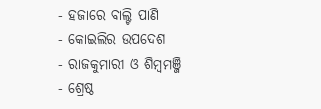- ହଜାରେ ବାଲ୍ଟି ପାଣି
- କୋଇଲିର ଉପଦେଶ
- ରାଜକୁମାରୀ ଓ ଶିମ୍ବମଞ୍ଜି
- ଶ୍ରେଷ୍ଠ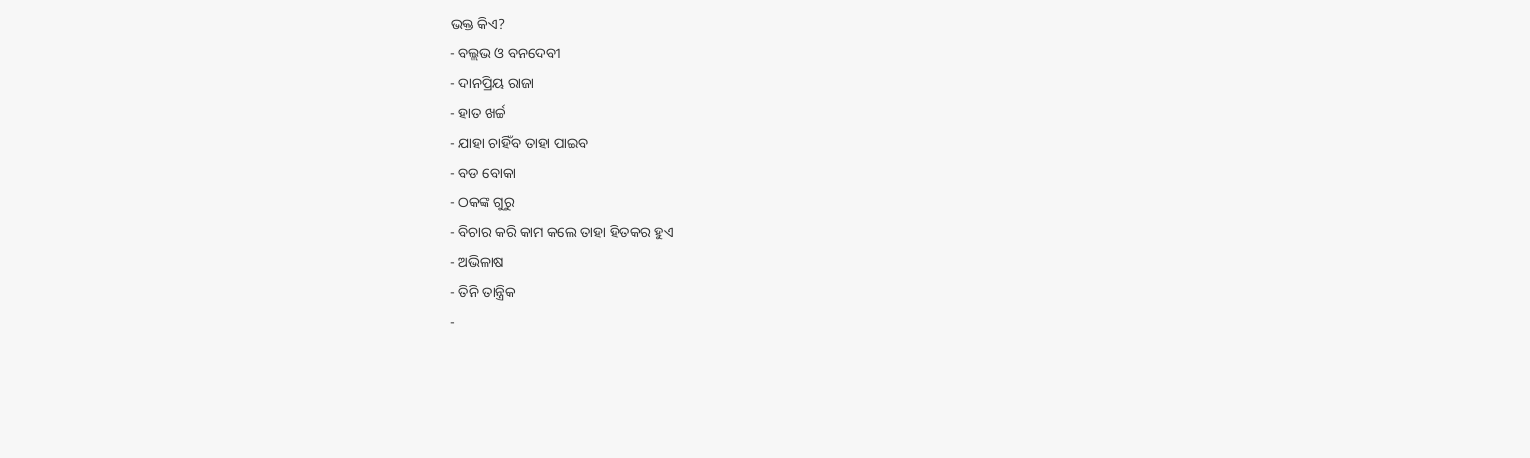ଭକ୍ତ କିଏ?
- ବଲ୍ଲଭ ଓ ବନଦେବୀ
- ଦାନପ୍ରିୟ ରାଜା
- ହାତ ଖର୍ଚ୍ଚ
- ଯାହା ଚାହିଁବ ତାହା ପାଇବ
- ବଡ ବୋକା
- ଠକଙ୍କ ଗୁରୁ
- ବିଚାର କରି କାମ କଲେ ତାହା ହିତକର ହୁଏ
- ଅଭିଳାଷ
- ତିନି ତାନ୍ତ୍ରିକ
-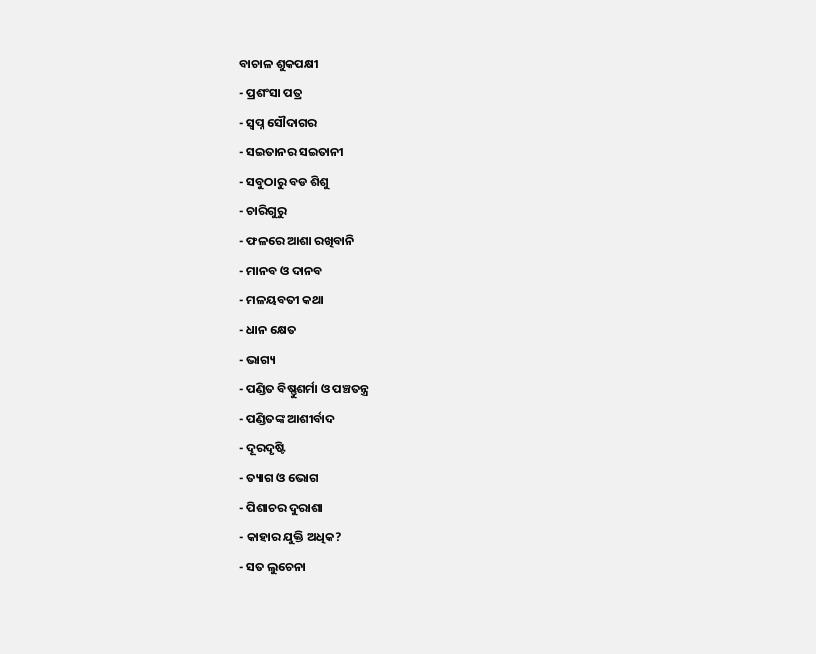ବାଚାଳ ଶୁକପକ୍ଷୀ
- ପ୍ରଶଂସା ପତ୍ର
- ସ୍ୱପ୍ନ ସୌଦାଗର
- ସଇତାନର ସଇତାନୀ
- ସବୁଠାରୁ ବଡ ଶିଶୁ
- ଚାରିଗୁରୁ
- ଫଳରେ ଆଶା ରଖିବାନି
- ମାନବ ଓ ଦାନବ
- ମଳୟବତୀ କଥା
- ଧାନ କ୍ଷେତ
- ଭାଗ୍ୟ
- ପଣ୍ଡିତ ବିଷ୍ଣୁଶର୍ମା ଓ ପଞ୍ଚତନ୍ତ୍ର
- ପଣ୍ଡିତଙ୍କ ଆଶୀର୍ବାଦ
- ଦୂରଦୃଷ୍ଟି
- ତ୍ୟାଗ ଓ ଭୋଗ
- ପିଶାଚର ଦୁରାଶା
- କାହାର ଯୁକ୍ତି ଅଧିକ?
- ସତ ଲୁଚେନା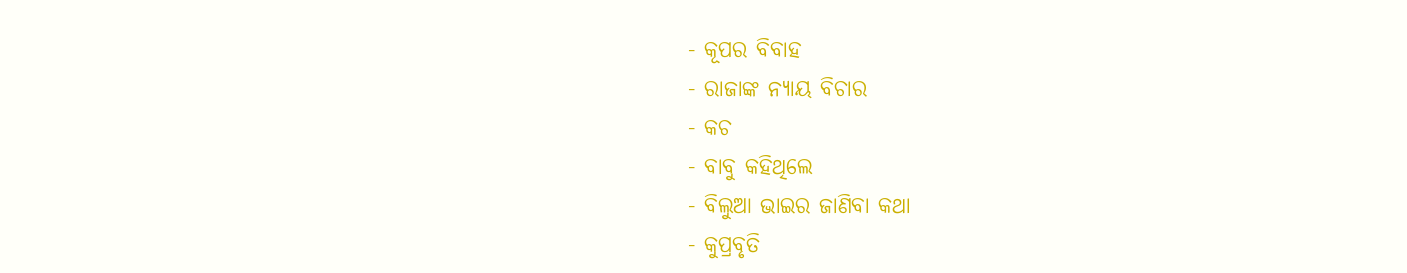- କୂପର ବିବାହ
- ରାଜାଙ୍କ ନ୍ୟାୟ ବିଚାର
- କଚ
- ବାବୁ କହିଥିଲେ
- ବିଲୁଆ ଭାଇର ଜାଣିବା କଥା
- କୁପ୍ରବୃତି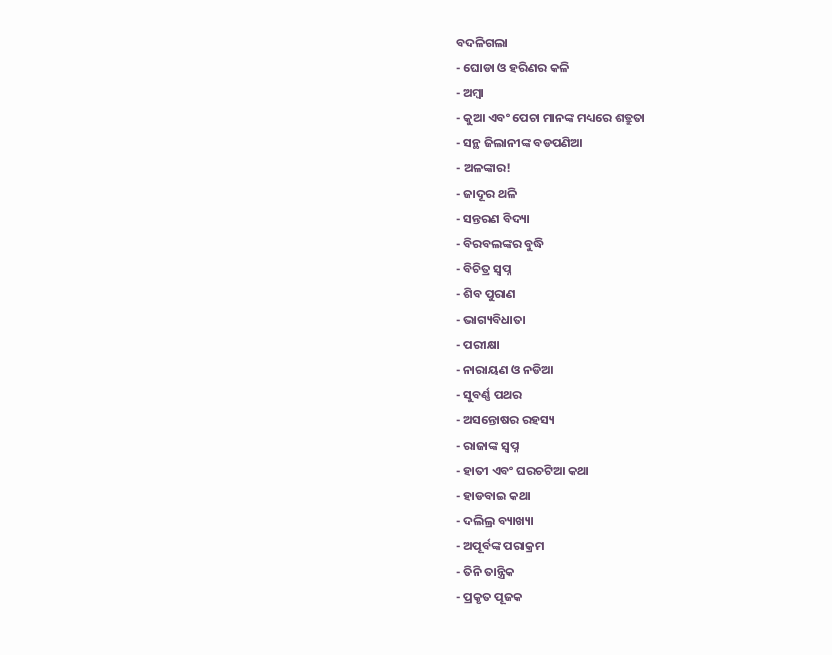ବଦଳିଗଲା
- ଘୋଡା ଓ ହରିଣର କଳି
- ଅମ୍ବା
- କୁଆ ଏବଂ ପେଚା ମାନଙ୍କ ମଧ୍ୟରେ ଶତ୍ରୁତା
- ସନ୍ଥ ଜିଲାନୀଙ୍କ ବଡପଣିଆ
- ଅଳଙ୍କାର!
- ଜାଦୂର ଥଳି
- ସନ୍ତରଣ ବିଦ୍ୟା
- ବିରବଲଙ୍କର ବୁଦ୍ଧି
- ବିଚିତ୍ର ସ୍ୱପ୍ନ
- ଶିବ ପୁରାଣ
- ଭାଗ୍ୟବିଧାତା
- ପରୀକ୍ଷା
- ନାରାୟଣ ଓ ନଡିଆ
- ସୁବର୍ଣ୍ଣ ପଥର
- ଅସନ୍ତୋଷର ରହସ୍ୟ
- ରାଜାଙ୍କ ସ୍ୱପ୍ନ
- ହାତୀ ଏବଂ ଘରଚଟିଆ କଥା
- ହାଡବାଇ କଥା
- ଦଲିଲ୍ର ବ୍ୟାଖ୍ୟା
- ଅପୂର୍ବଙ୍କ ପରାକ୍ରମ
- ତିନି ତାନ୍ତ୍ରିକ
- ପ୍ରକୃତ ପୂଜକ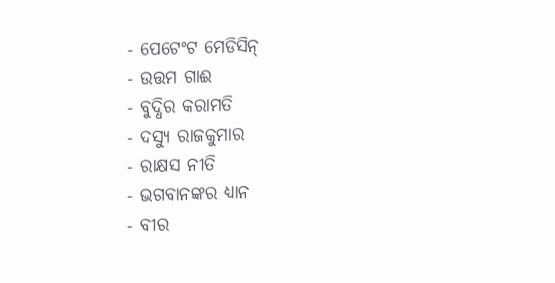- ପେଟେଂଟ ମେଡିସିନ୍
- ଉତ୍ତମ ଗାଈ
- ବୁଦ୍ଧିର କରାମତି
- ଦସ୍ୟୁ ରାଜକୁମାର
- ରାକ୍ଷସ ନୀତି
- ଭଗବାନଙ୍କର ଧ୍ୟାନ
- ବୀର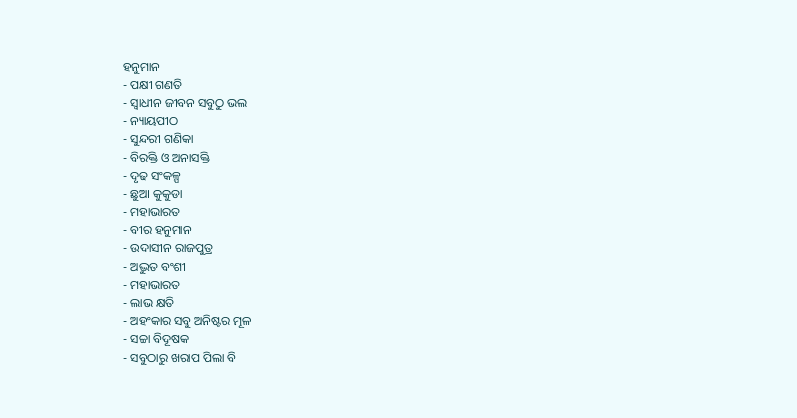ହନୁମାନ
- ପକ୍ଷୀ ଗଣତି
- ସ୍ୱାଧୀନ ଜୀବନ ସବୁଠୁ ଭଲ
- ନ୍ୟାୟପୀଠ
- ସୁନ୍ଦରୀ ଗଣିକା
- ବିରକ୍ତି ଓ ଅନାସକ୍ତି
- ଦୃଢ ସଂକଳ୍ପ
- ଛୁଆ କୁକୁଡା
- ମହାଭାରତ
- ବୀର ହନୁମାନ
- ଉଦାସୀନ ରାଜପୁତ୍ର
- ଅଦ୍ଭୁତ ବଂଶୀ
- ମହାଭାରତ
- ଲାଭ କ୍ଷତି
- ଅହଂକାର ସବୁ ଅନିଷ୍ଟର ମୂଳ
- ସଚ୍ଚା ବିଦୂଷକ
- ସବୁଠାରୁ ଖରାପ ପିଲା ବି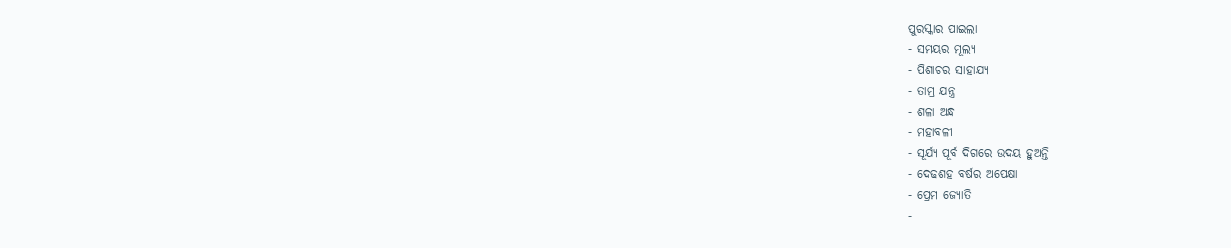ପୁରସ୍କାର ପାଇଲା
- ସମୟର ମୂଲ୍ୟ
- ପିଶାଚର ସାହାଯ୍ୟ
- ତାମ୍ର ଯନ୍ତ୍ର
- ଶଳା ଅନ୍ଧ
- ମହାବଳୀ
- ସୂର୍ଯ୍ୟ ପୂର୍ବ ଦିଗରେ ଉଦୟ ହୁଅନ୍ତି
- ଦେଢଶହ ବର୍ଷର ଅପେକ୍ଷା
- ପ୍ରେମ ଜ୍ୟୋତି
-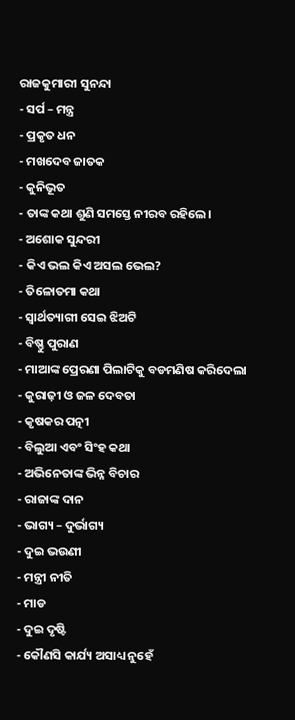ରାଜକୁମାରୀ ସୁନନ୍ଦା
- ସର୍ପ – ମନ୍ତ୍ର
- ପ୍ରକୃତ ଧନ
- ମଖଦେବ ଜାତକ
- କୁନିଭୂତ
- ତାଙ୍କ କଥା ଶୁଣି ସମସ୍ତେ ନୀରବ ରହିଲେ।
- ଅଶୋକ ସୁନ୍ଦରୀ
- କିଏ ଭଲ କିଏ ଅସଲ ଭେଲ?
- ତିଳୋତମା କଥା
- ସ୍ୱାର୍ଥତ୍ୟାଗୀ ସେଇ ଝିଅଟି
- ବିଷ୍ଣୁ ପୁରାଣ
- ମାଆଙ୍କ ପ୍ରେରଣା ପିଲାଟିକୁ ବଡମଣିଷ କରିଦେଲା
- କୁରାଢ଼ୀ ଓ ଜଳ ଦେବତା
- କୃଷକର ପତ୍ନୀ
- ବିଲୁଆ ଏବଂ ସିଂହ କଥା
- ଅଭିନେତାଙ୍କ ଭିନ୍ନ ବିଚାର
- ରାଜାଙ୍କ ଦାନ
- ଭାଗ୍ୟ – ଦୁର୍ଭାଗ୍ୟ
- ଦୁଇ ଭଉଣୀ
- ମନ୍ତ୍ରୀ ନୀତି
- ମାଡ
- ଦୁଇ ଦୃଷ୍ଟି
- କୌଣସି କାର୍ଯ୍ୟ ଅସାଧ୍ୟ ନୁହେଁ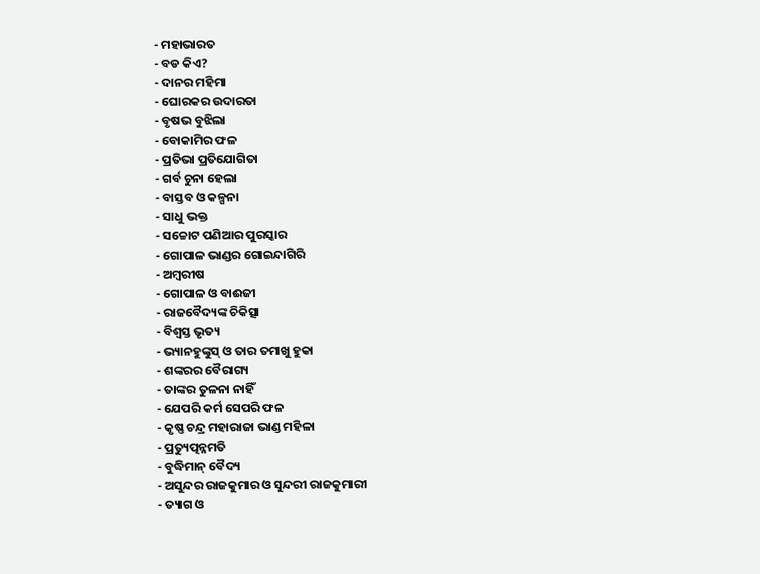- ମହାଭାରତ
- ବଡ କିଏ?
- ଦାନର ମହିମା
- ଘୋରକର ଉଦାରତା
- ବୃଷଭ ବୁଝିଲା
- ବୋକାମିର ଫଳ
- ପ୍ରତିଭା ପ୍ରତିଯୋଗିତା
- ଗର୍ବ ଚୁନା ହେଲା
- ବାସ୍ତବ ଓ କଳ୍ପନା
- ସାଧୁ ଭକ୍ତ
- ସଚ୍ଚୋଟ ପଣିଆର ପୁରସ୍କାର
- ଗୋପାଳ ଭାଣ୍ଡର ଗୋଇନ୍ଦାଗିରି
- ଅମ୍ବରୀଷ
- ଗୋପାଳ ଓ ବାଈଜୀ
- ରାଜବୈଦ୍ୟଙ୍କ ଚିକିତ୍ସା
- ବିଶ୍ୱସ୍ତ ଭୃତ୍ୟ
- ଭ୍ୟାନହୁଙ୍କୁସ୍ ଓ ତାର ତମାଖୁ ହୁକା
- ଶଙ୍କରର ବୈରାଗ୍ୟ
- ତାଙ୍କର ତୁଳନା ନାହିଁ
- ଯେପରି କର୍ମ ସେପରି ଫଳ
- କୃଷ୍ଣ ଚନ୍ଦ୍ର ମହାରାଜା ଭାଣ୍ଡ ମହିଳା
- ପ୍ରତ୍ୟୁତ୍ପନ୍ନମତି
- ବୁଦ୍ଧିମାନ୍ ବୈଦ୍ୟ
- ଅସୁନ୍ଦର ରାଜକୁମାର ଓ ସୁନ୍ଦରୀ ରାଜକୁମାରୀ
- ତ୍ୟାଗ ଓ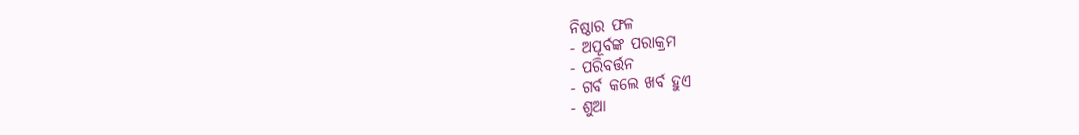ନିଷ୍ଠାର ଫଳ
- ଅପୂର୍ବଙ୍କ ପରାକ୍ରମ
- ପରିବର୍ତ୍ତନ
- ଗର୍ବ କଲେ ଖର୍ବ ହୁଏ
- ଶୁଆ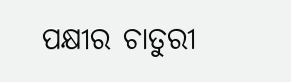ପକ୍ଷୀର ଚାତୁରୀ